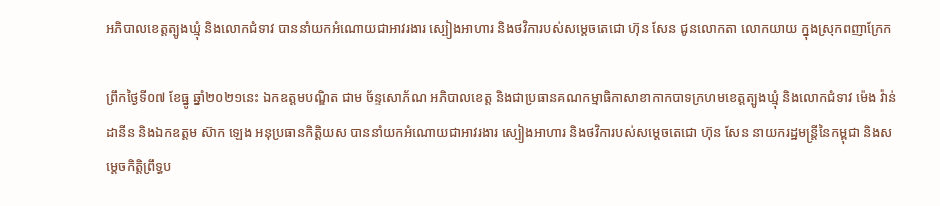អភិបាលខេត្តត្បូងឃ្មុំ និងលោកជំទាវ បាននាំយកអំណោយជាអាវរងារ ស្បៀងអាហារ និងថវិការបស់សម្តេចតេជោ ហ៊ុន សែន ជូនលោកតា លោកយាយ ក្នុងស្រុកពញាក្រែក

ព្រឹកថ្ងៃទី០៧ ខែធ្នូ ឆ្នាំ២០២១នេះ ឯកឧត្តមបណ្ឌិត ជាម ច័ន្ទសោភ័ណ អភិបាលខេត្ត និងជាប្រធានគណកម្មាធិកាសាខាកាកបាទក្រហមខេត្តត្បូងឃ្មុំ និងលោកជំទាវ ម៉េង វ៉ាន់ដានីន និងឯកឧត្តម ស៊ាក ឡេង អនុប្រធានកិត្តិយស បាននាំយកអំណោយជាអាវរងារ ស្បៀងអាហារ និងថវិការបស់សម្តេចតេជោ ហ៊ុន សែន នាយករដ្ឋមន្ត្រីនៃកម្ពុជា និងសម្តេចកិត្តិព្រឹទ្ធប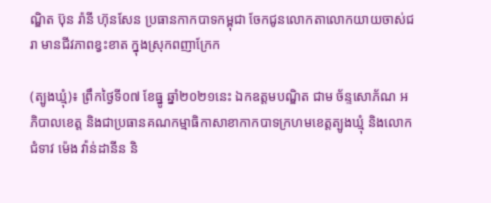ណ្ឌិត ប៊ុន រ៉ានី ហ៊ុនសែន ប្រធានកាកបាទកម្ពុជា ចែកជូនលោកតាលោកយាយចាស់ជរា មានជីវភាពខ្វះខាត ក្នុងស្រុកពញាក្រែក

(ត្បូងឃ្មុំ)៖ ព្រឹកថ្ងៃទី០៧ ខែធ្នូ ឆ្នាំ២០២១នេះ ឯកឧត្តមបណ្ឌិត ជាម ច័ន្ទសោភ័ណ អភិបាលខេត្ត និងជាប្រធានគណកម្មាធិកាសាខាកាកបាទក្រហមខេត្តត្បូងឃ្មុំ និងលោកជំទាវ ម៉េង វ៉ាន់ដានីន និ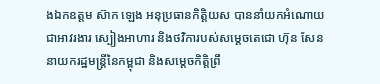ងឯកឧត្តម ស៊ាក ឡេង អនុប្រធានកិត្តិយស បាននាំយកអំណោយជាអាវរងារ ស្បៀងអាហារ និងថវិការបស់សម្តេចតេជោ ហ៊ុន សែន នាយករដ្ឋមន្ត្រីនៃកម្ពុជា និងសម្តេចកិត្តិព្រឹ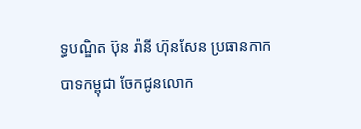ទ្ធបណ្ឌិត ប៊ុន រ៉ានី ហ៊ុនសែន ប្រធានកាកបាទកម្ពុជា ចែកជូនលោក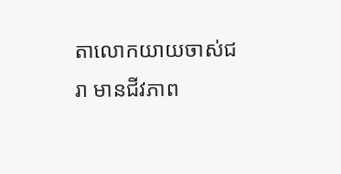តាលោកយាយចាស់ជរា មានជីវភាព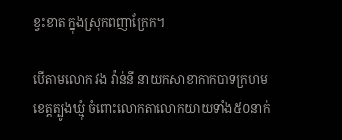ខ្វះខាត ក្នុងស្រុកពញាក្រែក។

បើតាមលោក វង វ៉ាន់នី នាយកសាខាកាកបាទក្រហមខេត្តត្បូងឃ្មុំ ចំពោះលោកតាលោកយាយទាំង៥០នាក់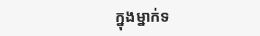ក្នុងម្នាក់ទ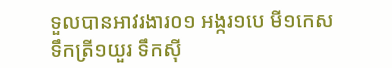ទួលបានអាវរងារ០១ អង្ករ១បេ មី១កេស ទឹកត្រី១យួរ ទឹកស៊ី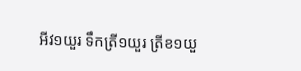អីវ១យួរ ទឹកត្រី១យួរ ត្រីខ១យួ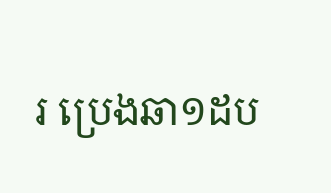រ ប្រេងឆា១ដប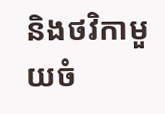និងថវិកាមួយចំ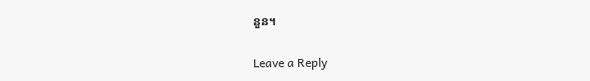នួន។

Leave a Reply